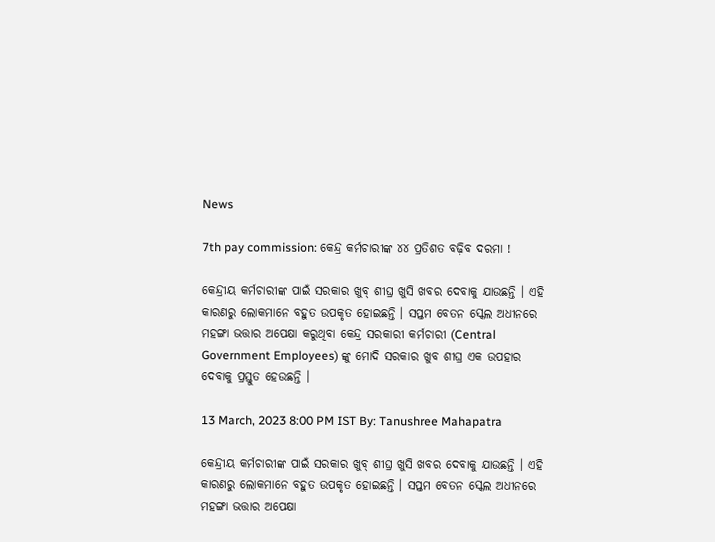News

7th pay commission: କେନ୍ଦ୍ର କର୍ମଚାରୀଙ୍କ ୪୪ ପ୍ରତିଶତ ବଢ଼ିବ ଦରମା !

କେନ୍ଦ୍ରୀୟ କର୍ମଚାରୀଙ୍କ ପାଇଁ ସରକାର ଖୁବ୍ ଶୀଘ୍ର ଖୁସି ଖବର ଦେବାକୁ ଯାଉଛନ୍ତି । ଏହି କାରଣରୁ ଲୋକମାନେ ବହୁତ ଉପକୃତ ହୋଇଛନ୍ତି । ସପ୍ତମ ବେତନ ସ୍କେଲ ଅଧୀନରେ ମହଙ୍ଗା ଭତ୍ତାର ଅପେକ୍ଷା କରୁଥିବା କେନ୍ଦ୍ର ସରକାରୀ କର୍ମଚାରୀ (Central Government Employees) ଙ୍କୁ ମୋଦି ସରକାର ଖୁବ ଶୀଘ୍ର ଏକ ଉପହାର ଦେବାକୁ ପ୍ରସ୍ତୁତ ହେଉଛନ୍ତି ।

13 March, 2023 8:00 PM IST By: Tanushree Mahapatra

କେନ୍ଦ୍ରୀୟ କର୍ମଚାରୀଙ୍କ ପାଇଁ ସରକାର ଖୁବ୍ ଶୀଘ୍ର ଖୁସି ଖବର ଦେବାକୁ ଯାଉଛନ୍ତି । ଏହି କାରଣରୁ ଲୋକମାନେ ବହୁତ ଉପକୃତ ହୋଇଛନ୍ତି । ସପ୍ତମ ବେତନ ସ୍କେଲ ଅଧୀନରେ ମହଙ୍ଗା ଭତ୍ତାର ଅପେକ୍ଷା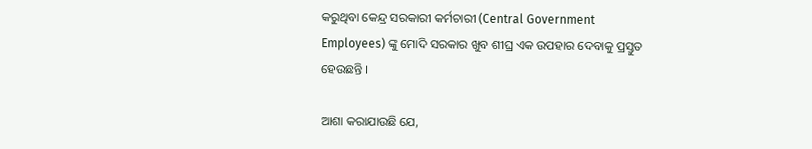କରୁଥିବା କେନ୍ଦ୍ର ସରକାରୀ କର୍ମଚାରୀ (Central Government Employees) ଙ୍କୁ ମୋଦି ସରକାର ଖୁବ ଶୀଘ୍ର ଏକ ଉପହାର ଦେବାକୁ ପ୍ରସ୍ତୁତ ହେଉଛନ୍ତି ।

ଆଶା କରାଯାଉଛି ଯେ,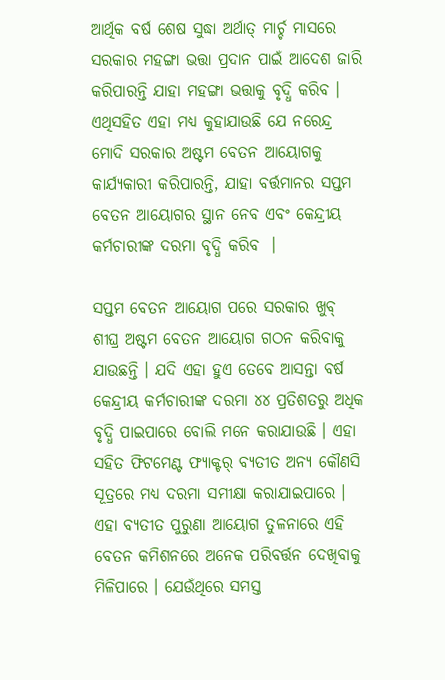ଆର୍ଥିକ ବର୍ଷ ଶେଷ ସୁଦ୍ଧା ଅର୍ଥାତ୍ ମାର୍ଚ୍ଚ ମାସରେ ସରକାର ମହଙ୍ଗା ଭତ୍ତା ପ୍ରଦାନ ପାଇଁ ଆଦେଶ ଜାରି କରିପାରନ୍ତି ଯାହା ମହଙ୍ଗା ଭତ୍ତାକୁ ବୃଦ୍ଧି କରିବ । ଏଥିସହିତ ଏହା ମଧ୍ୟ କୁହାଯାଉଛି ଯେ ନରେନ୍ଦ୍ର ମୋଦି ସରକାର ଅଷ୍ଟମ ବେତନ ଆୟୋଗକୁ କାର୍ଯ୍ୟକାରୀ କରିପାରନ୍ତି, ଯାହା ବର୍ତ୍ତମାନର ସପ୍ତମ ବେତନ ଆୟୋଗର ସ୍ଥାନ ନେବ ଏବଂ କେନ୍ଦ୍ରୀୟ କର୍ମଚାରୀଙ୍କ ଦରମା ବୃଦ୍ଧି କରିବ  ।

ସପ୍ତମ ବେତନ ଆୟୋଗ ପରେ ସରକାର ଖୁବ୍ ଶୀଘ୍ର ଅଷ୍ଟମ ବେତନ ଆୟୋଗ ଗଠନ କରିବାକୁ ଯାଉଛନ୍ତି । ଯଦି ଏହା ହୁଏ ତେବେ ଆସନ୍ତା ବର୍ଷ କେନ୍ଦ୍ରୀୟ କର୍ମଚାରୀଙ୍କ ଦରମା ୪୪ ପ୍ରତିଶତରୁ ଅଧିକ ବୃଦ୍ଧି ପାଇପାରେ ବୋଲି ମନେ କରାଯାଉଛି । ଏହା ସହିତ ଫିଟମେଣ୍ଟ ଫ୍ୟାକ୍ଟର୍ ବ୍ୟତୀତ ଅନ୍ୟ କୌଣସି ସୂତ୍ରରେ ମଧ୍ୟ ଦରମା ସମୀକ୍ଷା କରାଯାଇପାରେ । ଏହା ବ୍ୟତୀତ ପୁରୁଣା ଆୟୋଗ ତୁଳନାରେ ଏହି ବେତନ କମିଶନରେ ଅନେକ ପରିବର୍ତ୍ତନ ଦେଖିବାକୁ ମିଳିପାରେ । ଯେଉଁଥିରେ ସମସ୍ତ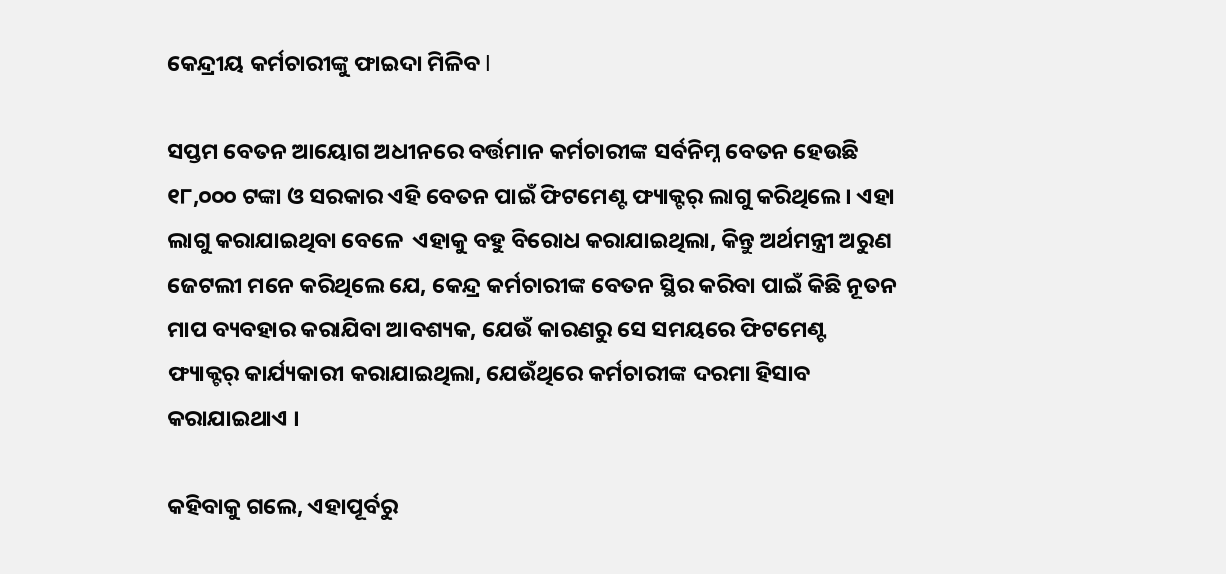କେନ୍ଦ୍ରୀୟ କର୍ମଚାରୀଙ୍କୁ ଫାଇଦା ମିଳିବ l

ସପ୍ତମ ବେତନ ଆୟୋଗ ଅଧୀନରେ ବର୍ତ୍ତମାନ କର୍ମଚାରୀଙ୍କ ସର୍ବନିମ୍ନ ବେତନ ହେଉଛି  ୧୮,୦୦୦ ଟଙ୍କା ଓ ସରକାର ଏହି ବେତନ ପାଇଁ ଫିଟମେଣ୍ଟ ଫ୍ୟାକ୍ଟର୍ ଲାଗୁ କରିଥିଲେ । ଏହା ଲାଗୁ କରାଯାଇଥିବା ବେଳେ  ଏହାକୁ ବହୁ ବିରୋଧ କରାଯାଇଥିଲା, କିନ୍ତୁ ଅର୍ଥମନ୍ତ୍ରୀ ଅରୁଣ ଜେଟଲୀ ମନେ କରିଥିଲେ ଯେ, କେନ୍ଦ୍ର କର୍ମଚାରୀଙ୍କ ବେତନ ସ୍ଥିର କରିବା ପାଇଁ କିଛି ନୂତନ ମାପ ବ୍ୟବହାର କରାଯିବା ଆବଶ୍ୟକ, ଯେଉଁ କାରଣରୁ ସେ ସମୟରେ ଫିଟମେଣ୍ଟ ଫ୍ୟାକ୍ଟର୍ କାର୍ଯ୍ୟକାରୀ କରାଯାଇଥିଲା, ଯେଉଁଥିରେ କର୍ମଚାରୀଙ୍କ ଦରମା ହିସାବ କରାଯାଇଥାଏ ।

କହିବାକୁ ଗଲେ, ଏହାପୂର୍ବରୁ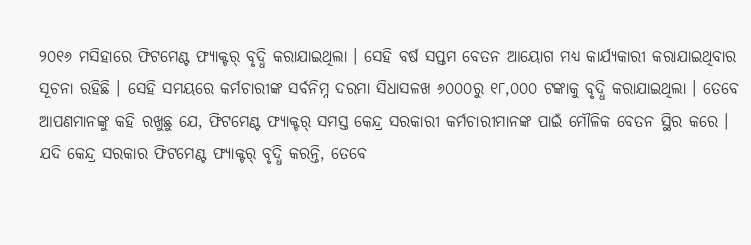୨୦୧୬ ମସିହାରେ ଫିଟମେଣ୍ଟ ଫ୍ୟାକ୍ଟର୍ ବୃଦ୍ଧି କରାଯାଇଥିଲା । ସେହି ବର୍ଷ ସପ୍ତମ ବେତନ ଆୟୋଗ ମଧ୍ୟ କାର୍ଯ୍ୟକାରୀ କରାଯାଇଥିବାର ସୂଚନା ରହିଛି । ସେହି ସମୟରେ କର୍ମଚାରୀଙ୍କ ସର୍ବନିମ୍ନ ଦରମା ସିଧାସଳଖ ୬୦୦୦ରୁ ୧୮,୦୦୦ ଟଙ୍କାକୁ ବୃଦ୍ଧି କରାଯାଇଥିଲା । ତେବେ ଆପଣମାନଙ୍କୁ କହି ରଖୁଛୁ ଯେ, ଫିଟମେଣ୍ଟ ଫ୍ୟାକ୍ଟର୍ ସମସ୍ତ କେନ୍ଦ୍ର ସରକାରୀ କର୍ମଚାରୀମାନଙ୍କ ପାଇଁ ମୌଳିକ ବେତନ ସ୍ଥିର କରେ । ଯଦି କେନ୍ଦ୍ର ସରକାର ଫିଟମେଣ୍ଟ ଫ୍ୟାକ୍ଟର୍ ବୃଦ୍ଧି କରନ୍ତି, ତେବେ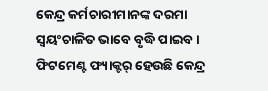କେନ୍ଦ୍ର କର୍ମଚାରୀମାନଙ୍କ ଦରମା ସ୍ୱୟଂଚାଳିତ ଭାବେ ବୃଦ୍ଧି ପାଇବ । ଫିଟମେଣ୍ଟ ଫ୍ୟାକ୍ଟର୍ ହେଉଛି କେନ୍ଦ୍ର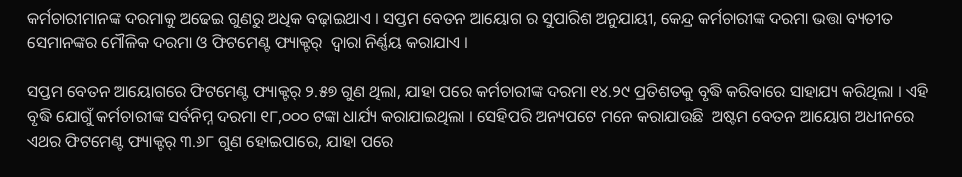କର୍ମଚାରୀମାନଙ୍କ ଦରମାକୁ ଅଢେଇ ଗୁଣରୁ ଅଧିକ ବଢ଼ାଇଥାଏ । ସପ୍ତମ ବେତନ ଆୟୋଗ ର ସୁପାରିଶ ଅନୁଯାୟୀ, କେନ୍ଦ୍ର କର୍ମଚାରୀଙ୍କ ଦରମା ଭତ୍ତା ବ୍ୟତୀତ ସେମାନଙ୍କର ମୌଳିକ ଦରମା ଓ ଫିଟମେଣ୍ଟ ଫ୍ୟାକ୍ଟର୍  ଦ୍ୱାରା ନିର୍ଣ୍ଣୟ କରାଯାଏ ।

ସପ୍ତମ ବେତନ ଆୟୋଗରେ ଫିଟମେଣ୍ଟ ଫ୍ୟାକ୍ଟର୍ ୨.୫୭ ଗୁଣ ଥିଲା, ଯାହା ପରେ କର୍ମଚାରୀଙ୍କ ଦରମା ୧୪.୨୯ ପ୍ରତିଶତକୁ ବୃଦ୍ଧି କରିବାରେ ସାହାଯ୍ୟ କରିଥିଲା । ଏହି ବୃଦ୍ଧି ଯୋଗୁଁ କର୍ମଚାରୀଙ୍କ ସର୍ବନିମ୍ନ ଦରମା ୧୮,୦୦୦ ଟଙ୍କା ଧାର୍ଯ୍ୟ କରାଯାଇଥିଲା । ସେହିପରି ଅନ୍ୟପଟେ ମନେ କରାଯାଉଛି  ଅଷ୍ଟମ ବେତନ ଆୟୋଗ ଅଧୀନରେ ଏଥର ଫିଟମେଣ୍ଟ ଫ୍ୟାକ୍ଟର୍ ୩.୬୮ ଗୁଣ ହୋଇପାରେ, ଯାହା ପରେ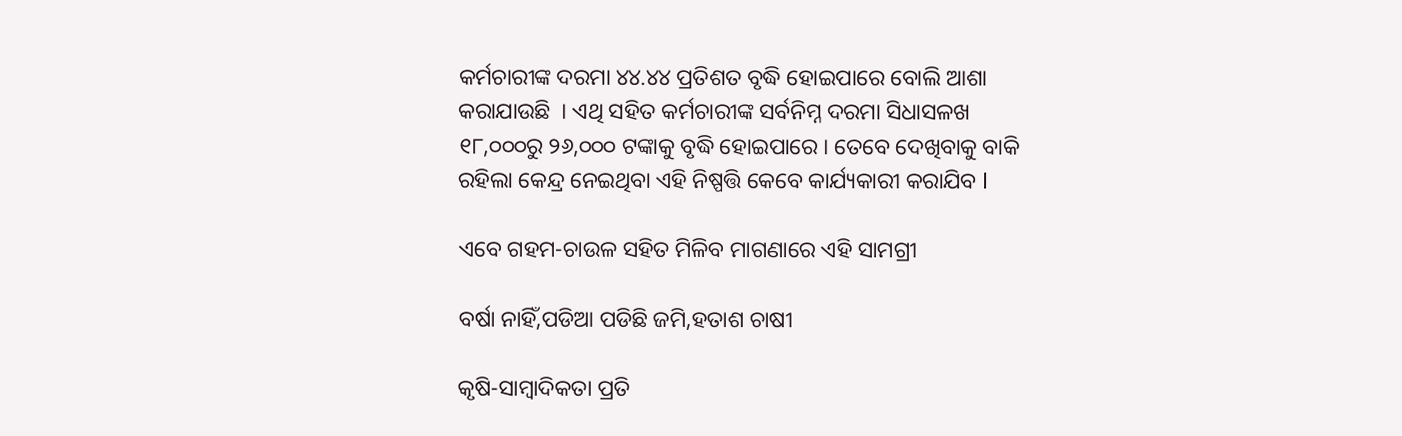କର୍ମଚାରୀଙ୍କ ଦରମା ୪୪.୪୪ ପ୍ରତିଶତ ବୃଦ୍ଧି ହୋଇପାରେ ବୋଲି ଆଶା କରାଯାଉଛି  । ଏଥି ସହିତ କର୍ମଚାରୀଙ୍କ ସର୍ବନିମ୍ନ ଦରମା ସିଧାସଳଖ ୧୮,୦୦୦ରୁ ୨୬,୦୦୦ ଟଙ୍କାକୁ ବୃଦ୍ଧି ହୋଇପାରେ । ତେବେ ଦେଖିବାକୁ ବାକି ରହିଲା କେନ୍ଦ୍ର ନେଇଥିବା ଏହି ନିଷ୍ପତ୍ତି କେବେ କାର୍ଯ୍ୟକାରୀ କରାଯିବ l

ଏବେ ଗହମ-ଚାଉଳ ସହିତ ମିଳିବ ମାଗଣାରେ ଏହି ସାମଗ୍ରୀ

ବର୍ଷା ନାହିଁ,ପଡିଆ ପଡିଛି ଜମି,ହତାଶ ଚାଷୀ

କୃଷି-ସାମ୍ବାଦିକତା ପ୍ରତି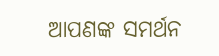ଆପଣଙ୍କ ସମର୍ଥନ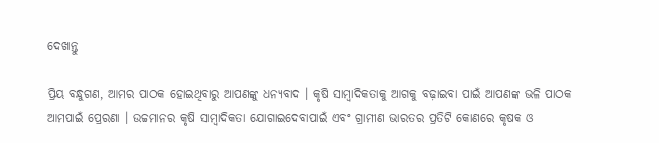ଦେଖାନ୍ତୁ

ପ୍ରିୟ ବନ୍ଧୁଗଣ, ଆମର ପାଠକ ହୋଇଥିବାରୁ ଆପଣଙ୍କୁ ଧନ୍ୟବାଦ । କୃଷି ସାମ୍ବାଦିକତାକୁ ଆଗକୁ ବଢ଼ାଇବା ପାଇଁ ଆପଣଙ୍କ ଭଳି ପାଠକ ଆମପାଇଁ ପ୍ରେରଣା । ଉଚ୍ଚମାନର କୃଷି ସାମ୍ବାଦିକତା ଯୋଗାଇଦେବାପାଇଁ ଏବଂ ଗ୍ରାମୀଣ ଭାରତର ପ୍ରତିଟି କୋଣରେ କୃଷକ ଓ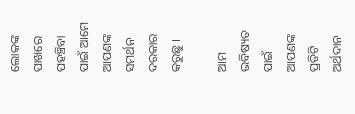ଲୋକଙ୍କ ପାଖରେ ପହଞ୍ଚିବା ପାଇଁ ଆମେ ଆପଣଙ୍କ ସମର୍ଥନ ଦରକାର କରୁଛୁ ।

ଆମ ଭବିଷ୍ୟତ ପାଇଁ ଆପଣଙ୍କ ପ୍ରତିଟି ଅର୍ଥଦାନ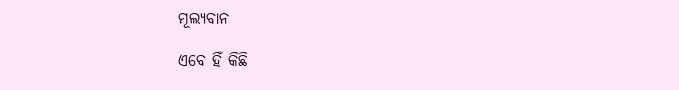ମୂଲ୍ୟବାନ

ଏବେ ହିଁ କିଛି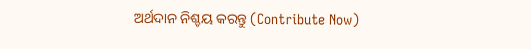ଅର୍ଥଦାନ ନିଶ୍ଚୟ କରନ୍ତୁ (Contribute Now)